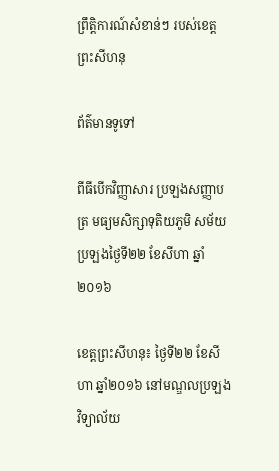ព្រឹត្តិការណ៍សំខាន់ៗ របស់ខេត្តព្រះសីហនុ

ព័ត៌មានទូទៅ

ពីធីបើកវិញ្ញាសារ ប្រឡងសញ្ញាបត្រ មធ្យមសិក្សាទុតិយភូមិ សម័យប្រឡងថ្ងៃទី២២ ខែសីហា ឆ្នាំ២០១៦

ខេត្តព្រះសីហនុ៖ ថ្ងៃទី២២ ខែសីហា ឆ្នាំ២០១៦ នៅមណ្ឌលប្រឡងវិទ្យាល័យ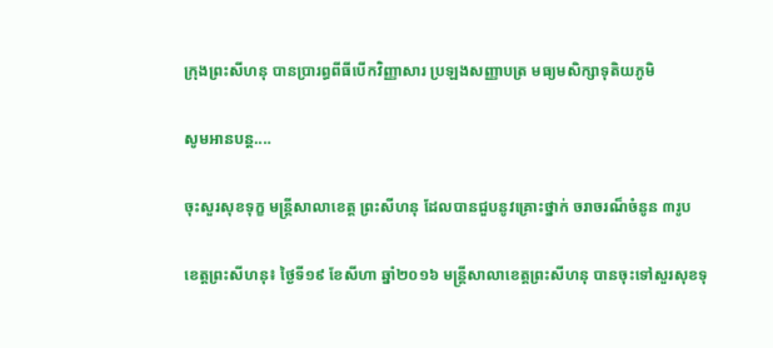ក្រុងព្រះសីហនុ បានប្រារព្ធពីធីបើកវិញ្ញាសារ ប្រឡងសញ្ញាបត្រ មធ្យមសិក្សាទុតិយភូមិ

សូមអានបន្ត....

ចុះសួរសុខទុក្ខ មន្រ្តីសាលាខេត្ត ព្រះសីហនុ ដែលបានជួបនូវគ្រោះថ្នាក់ ចរាចរណ៏ចំនូន ៣រូប

ខេត្តព្រះសីហនុ៖ ថ្ងៃទី១៩ ខែសីហា ឆ្នាំ២០១៦ មន្រ្តីសាលាខេត្តព្រះសីហនុ បានចុះទៅសួរសុខទុ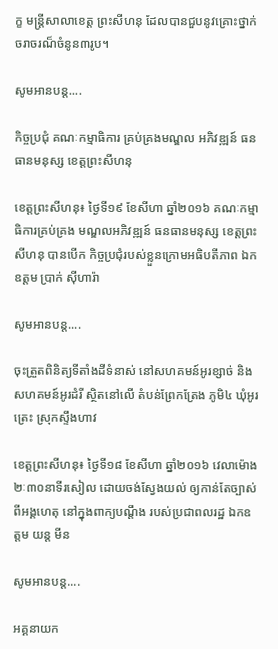ក្ខ មន្រ្តីសាលាខេត្ត ព្រះសីហនុ ដែលបានជួបនូវគ្រោះថ្នាក់ចរាចរណ៏ចំនូន៣រូប។

សូមអានបន្ត....

កិច្ចប្រជុំ គណៈកម្មាធិការ គ្រប់គ្រងមណ្ឌល អភិវឌ្ឍន៍ ធនធានមនុស្ស ខេត្តព្រះសីហនុ

ខេត្តព្រះសីហនុ៖ ថ្ងៃទី១៩ ខែសីហា ឆ្នាំ២០១៦ គណៈកម្មាធិការគ្រប់គ្រង មណ្ឌលអភិវឌ្ឍន៍ ធនធានមនុស្ស ខេត្តព្រះសីហនុ បានបើក កិច្ចប្រជុំរបស់ខ្លួនក្រោមអធិបតីភាព ឯកឧត្តម ប្រាក់ សុីហារ៉ា

សូមអានបន្ត....

ចុះត្រួតពិនិត្យទីតាំងដីទំនាស់ នៅសហគមន៍អូរខ្សាច់ និងសហគមន៍អូរដំរី ស្ថិតនៅលើ តំបន់ព្រែកត្រែង ភូមិ៤ ឃុំអូរត្រេះ ស្រុកស្ទឹងហាវ

ខេត្តព្រះសីហនុ៖ ថ្ងៃទី១៨ ខែសីហា ឆ្នាំ២០១៦ វេលាម៉ោង ២ៈ៣០នាទីរសៀល ដោយចង់ស្វែងយល់ ឲ្យកាន់តែច្បាស់ ពីអង្គហេតុ នៅក្នុងពាក្យបណ្តឹង របស់ប្រជាពលរដ្ឋ ឯកឧត្តម យន្ត មីន

សូមអានបន្ត....

អគ្គនាយក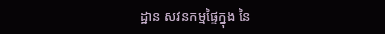ដ្ឋាន សវនកម្មផ្ទៃក្នុង នៃ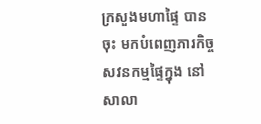ក្រសួងមហាផ្ទៃ បានចុះ មកបំពេញភារកិច្ច សវនកម្មផ្ទៃក្នុង នៅសាលា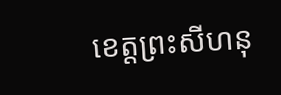ខេត្តព្រះសីហនុ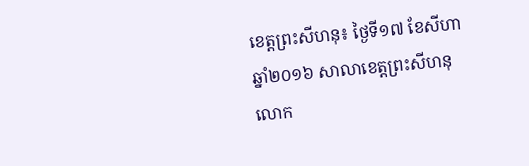ខេត្តព្រះសីហនុ៖ ថ្ងៃទី១៧ ខែសីហា ឆ្នាំ២០១៦ សាលាខេត្តព្រះសីហនុ លោក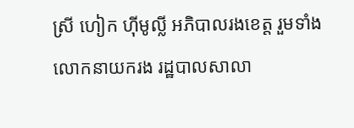ស្រី ហៀក ហ៊ីមូល្លី អភិបាលរងខេត្ត រួមទាំង លោកនាយករង រដ្ឋបាលសាលា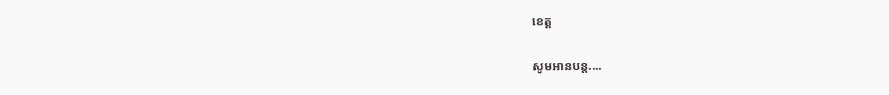ខេត្ត

សូមអានបន្ត....